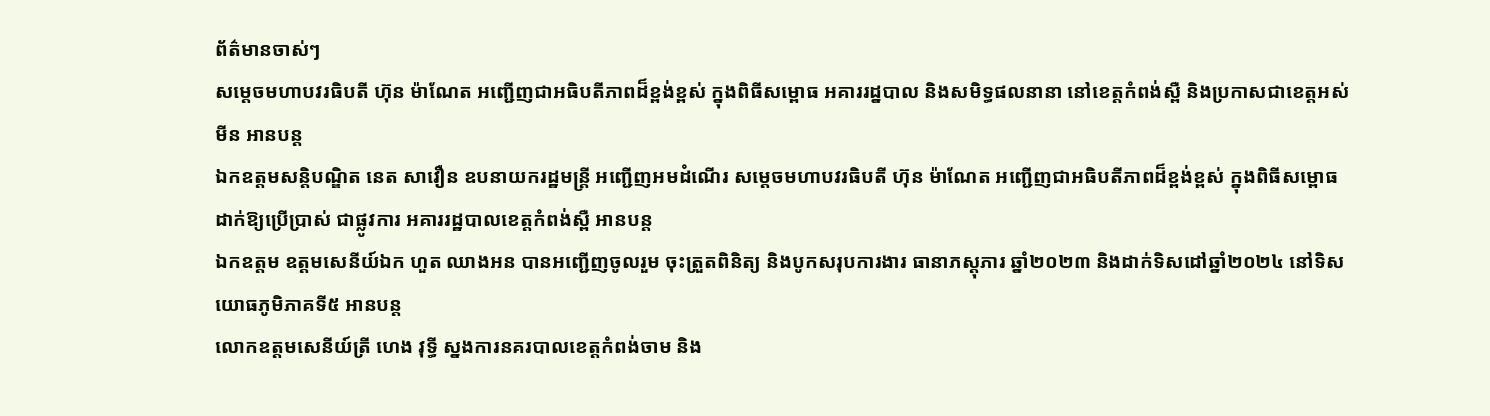ព័ត៌មានចាស់ៗ
សម្តេចមហាបវរធិបតី ហ៊ុន ម៉ាណែត អញ្ជើញជាអធិបតីភាពដ៏ខ្ពង់ខ្ពស់ ក្នុងពិធីសម្ពោធ អគាររដ្នបាល និងសមិទ្ធផលនានា នៅខេត្តកំពង់ស្ពឺ និងប្រកាសជាខេត្តអស់មីន អានបន្ត
ឯកឧត្តមសន្តិបណ្ឌិត នេត សាវឿន ឧបនាយករដ្ឋមន្រ្តី អញ្ជើញអមដំណើរ សម្តេចមហាបវរធិបតី ហ៊ុន ម៉ាណែត អញ្ជើញជាអធិបតីភាពដ៏ខ្ពង់ខ្ពស់ ក្នុងពិធីសម្ពោធ ដាក់ឱ្យប្រើប្រាស់ ជាផ្លូវការ អគាររដ្ឋបាលខេត្តកំពង់ស្ពឺ អានបន្ត
ឯកឧត្តម ឧត្តមសេនីយ៍ឯក ហួត ឈាងអន បានអញ្ជើញចូលរួម ចុះត្រួតពិនិត្យ និងបូកសរុបការងារ ធានាភស្តុភារ ឆ្នាំ២០២៣ និងដាក់ទិសដៅឆ្នាំ២០២៤ នៅទិសយោធភូមិភាគទី៥ អានបន្ត
លោកឧត្តមសេនីយ៍ត្រី ហេង វុទ្ធី ស្នងការនគរបាលខេត្តកំពង់ចាម និង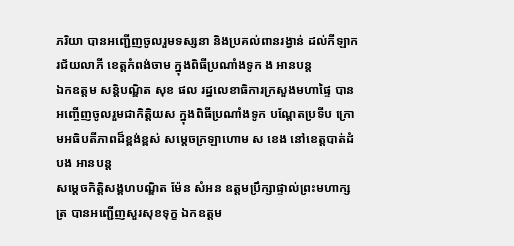ភរិយា បានអញ្ជើញចូលរួមទស្សនា និងប្រគល់ពានរង្វាន់ ដល់កីឡាករជ័យលាភី ខេត្តកំពង់ចាម ក្នុងពិធីប្រណាំងទូក ង អានបន្ត
ឯកឧត្តម សន្តិបណ្ឌិត សុខ ផល រដ្នលេខាធិការក្រសួងមហាផ្ទៃ បានអញ្ចើញចូលរួមជាកិត្តិយស ក្នុងពិធីប្រណាំងទូក បណ្ដែតប្រទីប ក្រោមអធិបតីភាពដ៏ខ្ពង់ខ្ពស់ សម្ដេចក្រឡាហោម ស ខេង នៅខេត្តបាត់ដំបង អានបន្ត
សម្តេចកិត្តិសង្គហបណ្ឌិត ម៉ែន សំអន ឧត្តមប្រឹក្សាផ្ទាល់ព្រះមហាក្សត្រ បានអញ្ជើញសួរសុខទុក្ខ ឯកឧត្តម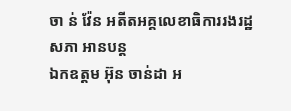ចា ន់ វ៉ែន អតីតអគ្គលេខាធិការរងរដ្ឋសភា អានបន្ត
ឯកឧត្តម អ៊ុន ចាន់ដា អ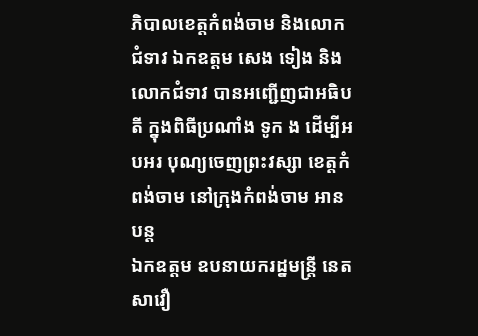ភិបាលខេត្តកំពង់ចាម និងលោកជំទាវ ឯកឧត្ដម សេង ទៀង និងលោកជំទាវ បានអញ្ជើញជាអធិបតី ក្នុងពិធីប្រណាំង ទូក ង ដើម្បីអបអរ បុណ្យចេញព្រះវស្សា ខេត្តកំពង់ចាម នៅក្រុងកំពង់ចាម អានបន្ត
ឯកឧត្តម ឧបនាយករដ្នមន្ត្រី នេត សាវឿ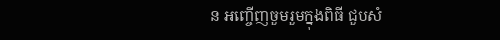ន អញ្ចើញចួមរួមក្នុងពិធី ជួបសំ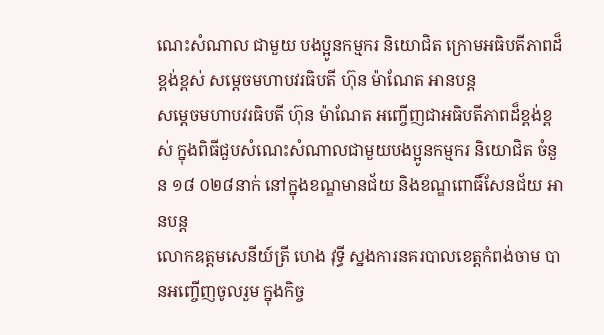ណេះសំណាល ជាមួយ បងប្អូនកម្មករ និយោជិត ក្រោមអធិបតីភាពដ៏ខ្ពង់ខ្ពស់ សម្ដេចមហាបវរធិបតី ហ៊ុន ម៉ាណែត អានបន្ត
សម្ដេចមហាបវរធិបតី ហ៊ុន ម៉ាណែត អញ្ចើញជាអធិបតីភាពដ៏ខ្ពង់ខ្ពស់ ក្នុងពិធីជួបសំណេះសំណាលជាមួយបងប្អូនកម្មករ និយោជិត ចំនួន ១៨ ០២៨នាក់ នៅក្នុងខណ្ឌមានជ័យ និងខណ្ឌពោធិ៍សែនជ័យ អានបន្ត
លោកឧត្តមសេនីយ៍ត្រី ហេង វុទ្ធី ស្នងការនគរបាលខេត្តកំពង់ចាម បានអញ្ចើញចូលរួម ក្នុងកិច្ច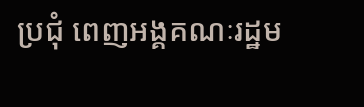ប្រជុំ ពេញអង្គគណៈរដ្ឋម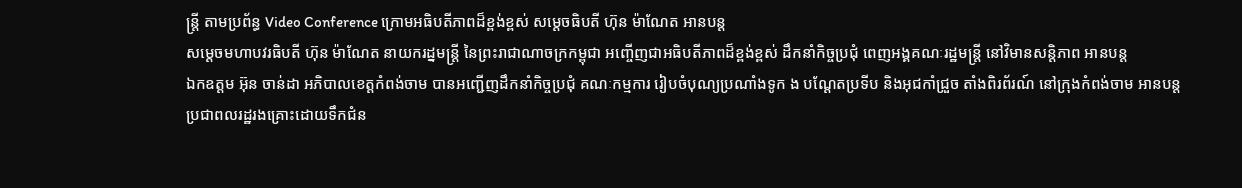ន្ត្រី តាមប្រព័ន្ធ Video Conference ក្រោមអធិបតីភាពដ៏ខ្ពង់ខ្ពស់ សម្ដេចធិបតី ហ៊ុន ម៉ាណែត អានបន្ត
សម្ដេចមហាបវរធិបតី ហ៊ុន ម៉ាណែត នាយករដ្នមន្ត្រី នៃព្រះរាជាណាចក្រកម្ពុជា អញ្ចើញជាអធិបតីភាពដ៏ខ្ពង់ខ្ពស់ ដឹកនាំកិច្ចប្រជុំ ពេញអង្គគណៈរដ្ឋមន្ត្រី នៅវិមានសន្តិភាព អានបន្ត
ឯកឧត្តម អ៊ុន ចាន់ដា អភិបាលខេត្តកំពង់ចាម បានអញ្ជើញដឹកនាំកិច្ចប្រជុំ គណៈកម្មការ រៀបចំបុណ្យប្រណាំងទូក ង បណ្ដែតប្រទីប និងអុជកាំជ្រួច តាំងពិរព័រណ៍ នៅក្រុងកំពង់ចាម អានបន្ត
ប្រជាពលរដ្ឋរងគ្រោះដោយទឹកជំន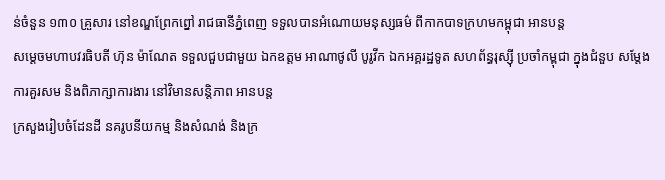ន់ចំនួន ១៣០ គ្រួសារ នៅខណ្ឌព្រែកព្នៅ រាជធានីភ្នំពេញ ទទួលបានអំណោយមនុស្សធម៌ ពីកាកបាទក្រហមកម្ពុជា អានបន្ត
សម្ដេចមហាបវរធិបតី ហ៊ុន ម៉ាណែត ទទួលជួបជាមួយ ឯកឧត្តម អាណាថូលី បូរូវីក ឯកអគ្គរដ្ឋទូត សហព័ន្ធរុស្ស៊ី ប្រចាំកម្ពុជា ក្នុងជំនួប សម្តែងការគួរសម និងពិភាក្សាការងារ នៅវិមានសន្តិភាព អានបន្ត
ក្រសួងរៀបចំដែនដី នគរូបនីយកម្ម និងសំណង់ និងក្រ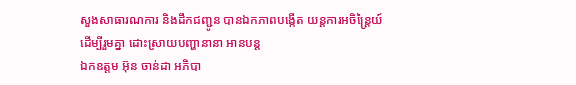សួងសាធារណការ និងដឹកជញ្ជូន បានឯកភាពបង្កើត យន្តការអចិន្រ្តៃយ៍ ដើម្បីរួមគ្នា ដោះស្រាយបញ្ហានានា អានបន្ត
ឯកឧត្តម អ៊ុន ចាន់ដា អភិបា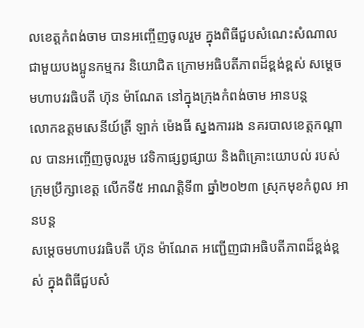លខេត្តកំពង់ចាម បានអញ្ចើញចូលរួម ក្នុងពិធីជួបសំណេះសំណាល ជាមួយបងប្អូនកម្មករ និយោជិត ក្រោមអធិបតីភាពដ៏ខ្ពង់ខ្ពស់ សម្តេចមហាបវរធិបតី ហ៊ុន ម៉ាណែត នៅក្នុងក្រុងកំពង់ចាម អានបន្ត
លោកឧត្តមសេនីយ៍ត្រី ឡាក់ ម៉េងធី ស្នងការរង នគរបាលខេត្តកណ្ដាល បានអញ្ចើញចូលរួម វេទិកាផ្សព្វផ្សាយ និងពិគ្រោះយោបល់ របស់ក្រុមប្រឹក្សាខេត្ដ លើកទី៥ អាណត្ដិទី៣ ឆ្នាំ២០២៣ ស្រុកមុខកំពូល អានបន្ត
សម្តេចមហាបវរធិបតី ហ៊ុន ម៉ាណែត អញ្ជើញជាអធិបតីភាពដ៏ខ្ពង់ខ្ពស់ ក្នុងពិធីជួបសំ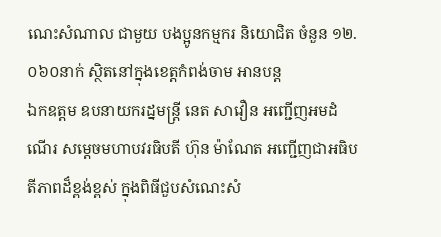ណេះសំណាល ជាមួយ បងប្អូនកម្មករ និយោជិត ចំនួន ១២.០៦០នាក់ ស្ថិតនៅក្នុងខេត្តកំពង់ចាម អានបន្ត
ឯកឧត្តម ឧបនាយករដ្នមន្ត្រី នេត សាវឿន អញ្ជើញអមដំណើរ សម្តេចមហាបវរធិបតី ហ៊ុន ម៉ាណែត អញ្ជើញជាអធិបតីភាពដ៏ខ្ពង់ខ្ពស់ ក្នុងពិធីជួបសំណេះសំ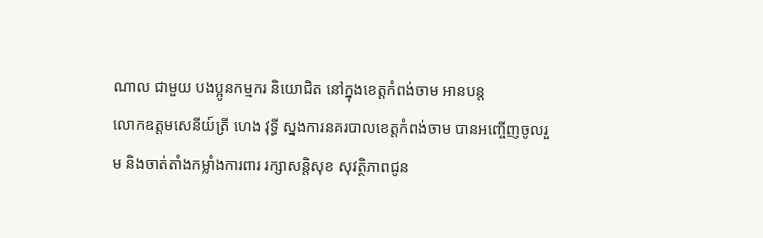ណាល ជាមួយ បងប្អូនកម្មករ និយោជិត នៅក្នុងខេត្តកំពង់ចាម អានបន្ត
លោកឧត្តមសេនីយ៍ត្រី ហេង វុទ្ធី ស្នងការនគរបាលខេត្តកំពង់ចាម បានអញ្ចើញចូលរួម និងចាត់តាំងកម្លាំងការពារ រក្សាសន្តិសុខ សុវត្ថិភាពជូន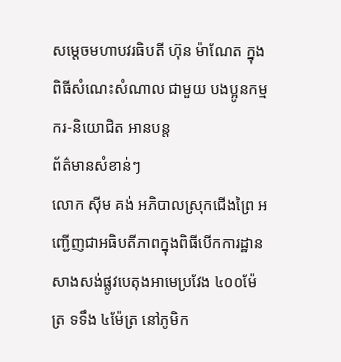សម្ដេចមហាបវរធិបតី ហ៊ុន ម៉ាណែត ក្នុងពិធីសំណេះសំណាល ជាមួយ បងប្អូនកម្មករ-និយោជិត អានបន្ត
ព័ត៌មានសំខាន់ៗ
លោក ស៊ីម គង់ អភិបាលស្រុកជើងព្រៃ អញ្ជើញជាអធិបតីភាពក្នុងពិធីបើកការដ្ឋានសាងសង់ផ្លូវបេតុងអាមេប្រវែង ៤០០ម៉ែត្រ ទទឹង ៤ម៉ែត្រ នៅភូមិក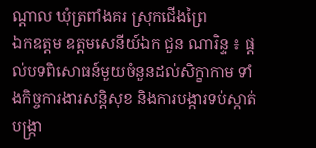ណ្ដាល ឃុំត្រពាំងគរ ស្រុកជើងព្រៃ
ឯកឧត្តម ឧត្តមសេនីយ៍ឯក ជួន ណារិន្ទ ៖ ផ្តល់បទពិសោធន៍មួយចំនួនដល់សិក្ខាកាម ទាំងកិច្ចការងារសន្តិសុខ និងការបង្ការទប់ស្កាត់ បង្ក្រា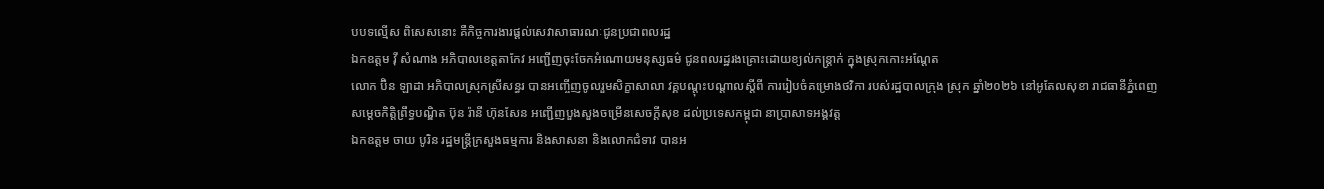បបទល្មើស ពិសេសនោះ គឺកិច្ចការងារផ្តល់សេវាសាធារណៈជូនប្រជាពលរដ្ឋ
ឯកឧត្ដម វ៉ី សំណាង អភិបាលខេត្តតាកែវ អញ្ជើញចុះចែកអំណោយមនុស្សធម៌ ជូនពលរដ្ឋរងគ្រោះដោយខ្យល់កន្ត្រាក់ ក្នុងស្រុកកោះអណ្តែត
លោក ប៊ិន ឡាដា អភិបាលស្រុកស្រីសន្ធរ បានអញ្ចើញចូលរួមសិក្ខាសាលា វគ្គបណ្តុះបណ្តាលស្តីពី ការរៀបចំគម្រោងថវិកា របស់រដ្ឋបាលក្រុង ស្រុក ឆ្នាំ២០២៦ នៅអូតែលសុខា រាជធានីភ្នំពេញ
សម្ដេចកិត្តិព្រឹទ្ធបណ្ឌិត ប៊ុន រ៉ានី ហ៊ុនសែន អញ្ជើញបួងសួងចម្រើនសេចក្តីសុខ ដល់ប្រទេសកម្ពុជា នាប្រាសាទអង្គវត្ត
ឯកឧត្តម ចាយ បូរិន រដ្ឋមន្ត្រីក្រសួងធម្មការ និងសាសនា និងលោកជំទាវ បានអ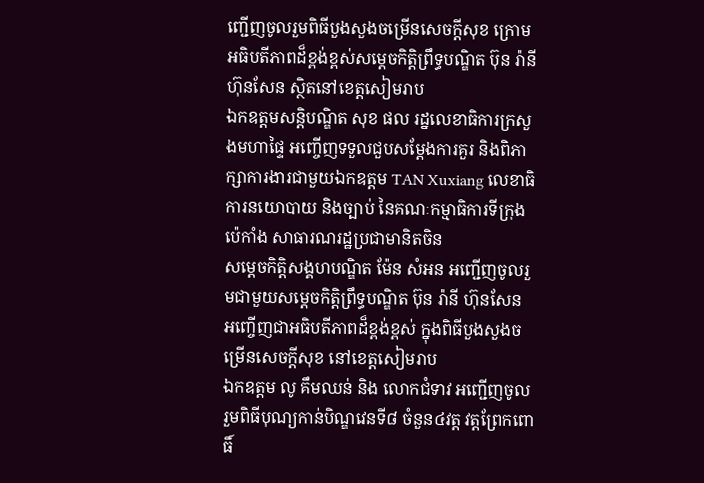ញ្ជើញចូលរួមពិធីបួងសួងចម្រើនសេចក្តីសុខ ក្រោមអធិបតីភាពដ៏ខ្ពង់ខ្ពស់សម្តេចកិត្តិព្រឹទ្ធបណ្ឌិត ប៊ុន រ៉ានី ហ៊ុនសែន ស្ថិតនៅខេត្តសៀមរាប
ឯកឧត្ដមសន្តិបណ្ឌិត សុខ ផល រដ្នលេខាធិការក្រសួងមហាផ្ទៃ អញ្ចើញទទួលជួបសម្តែងការគួរ និងពិភាក្សាការងារជាមួយឯកឧត្តម TAN Xuxiang លេខាធិការនយោបាយ និងច្បាប់ នៃគណៈកម្មាធិការទីក្រុងប៉េកាំង សាធារណរដ្ឋប្រជាមានិតចិន
សម្ដេចកិត្តិសង្គហបណ្ឌិត ម៉ែន សំអន អញ្ជើញចូលរួមជាមួយសម្តេចកិត្តិព្រឹទ្ធបណ្ឌិត ប៊ុន រ៉ានី ហ៊ុនសែន អញ្ចើញជាអធិបតីភាពដ៏ខ្ពង់ខ្ពស់ ក្នុងពិធីបួងសួងចម្រើនសេចក្តីសុខ នៅខេត្តសៀមរាប
ឯកឧត្តម លូ គឹមឈន់ និង លោកជំទាវ អញ្ជើញចូលរួមពិធីបុណ្យកាន់បិណ្ឌវេនទី៨ ចំនួន៤វត្ត វត្តព្រែកពោធិ៍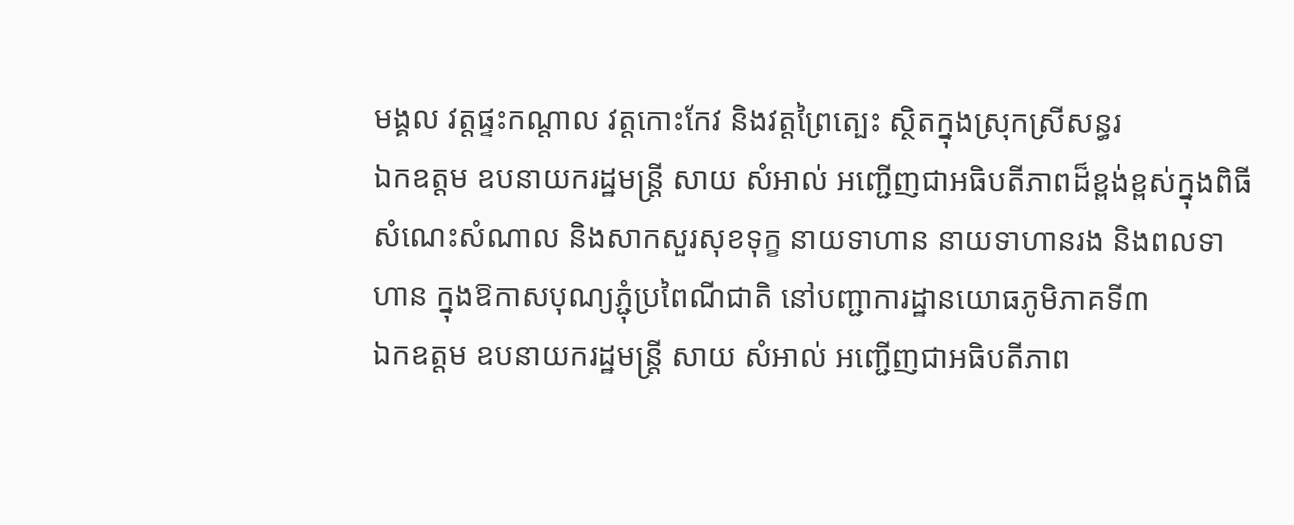មង្គល វត្តផ្ទះកណ្តាល វត្តកោះកែវ និងវត្តព្រៃត្បេះ ស្ថិតក្នុងស្រុកស្រីសន្ធរ
ឯកឧត្តម ឧបនាយករដ្ឋមន្រ្តី សាយ សំអាល់ អញ្ជើញជាអធិបតីភាពដ៏ខ្ពង់ខ្ពស់ក្នុងពិធីសំណេះសំណាល និងសាកសួរសុខទុក្ខ នាយទាហាន នាយទាហានរង និងពលទាហាន ក្នុងឱកាសបុណ្យភ្ជុំប្រពៃណីជាតិ នៅបញ្ជាការដ្ឋានយោធភូមិភាគទី៣
ឯកឧត្តម ឧបនាយករដ្ឋមន្ត្រី សាយ សំអាល់ អញ្ជើញជាអធិបតីភាព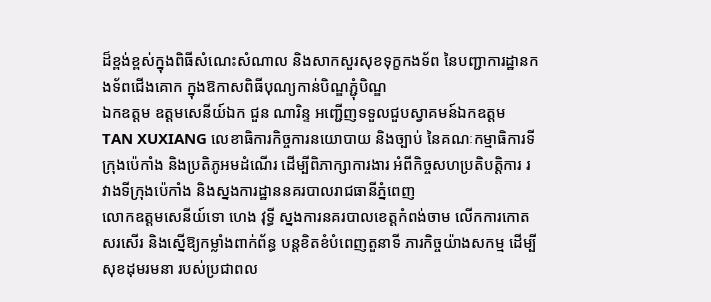ដ៏ខ្ពង់ខ្ពស់ក្នុងពិធីសំណេះសំណាល និងសាកសួរសុខទុក្ខកងទ័ព នៃបញ្ជាការដ្ឋានកងទ័ពជើងគោក ក្នុងឱកាសពិធីបុណ្យកាន់បិណ្ឌភ្ជុំបិណ្ឌ
ឯកឧត្តម ឧត្តមសេនីយ៍ឯក ជួន ណារិន្ទ អញ្ជើញទទួលជួបស្វាគមន៍ឯកឧត្តម TAN XUXIANG លេខាធិការកិច្ចការនយោបាយ និងច្បាប់ នៃគណៈកម្មាធិការទីក្រុងប៉េកាំង និងប្រតិភូអមដំណើរ ដើម្បីពិភាក្សាការងារ អំពីកិច្ចសហប្រតិបត្តិការ រវាងទីក្រុងប៉េកាំង និងស្នងការដ្ឋាននគរបាលរាជធានីភ្នំពេញ
លោកឧត្តមសេនីយ៍ទោ ហេង វុទ្ធី ស្នងការនគរបាលខេត្តកំពង់ចាម លើកការកោតសរសើរ និងស្នើឱ្យកម្លាំងពាក់ព័ន្ធ បន្ដខិតខំបំពេញតួនាទី ភារកិច្ចយ៉ាងសកម្ម ដើម្បីសុខដុមរមនា របស់ប្រជាពល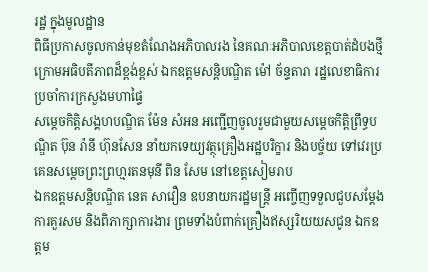រដ្ឋ ក្នុងមូលដ្ឋាន
ពិធីប្រកាសចូលកាន់មុខតំណែងអភិបាលរង នៃគណៈអភិបាលខេត្តបាត់ដំបងថ្មី ក្រោមអធិបតីភាពដ៏ខ្ពង់ខ្ពស់ ឯកឧត្តមសន្តិបណ្ឌិត ម៉ៅ ច័ន្ទតារា រដ្ឋលេខាធិការប្រចាំការក្រសួងមហាផ្ទៃ
សម្ដេចកិត្តិសង្គហបណ្ឌិត ម៉ែន សំអន អញ្ជើញចូលរួមជាមួយសម្តេចកិត្តិព្រឹទ្ធបណ្ឌិត ប៊ុន រ៉ានី ហ៊ុនសែន នាំយកទេយ្យវត្ថុគ្រឿងអដ្ឋបរិក្ខារ និងបច្ច័យ ទៅវេរប្រគេនសម្តេចព្រះព្រហ្មរតនមុនី ពិន សែម នៅខេត្តសៀមរាប
ឯកឧត្តមសន្តិបណ្ឌិត នេត សាវឿន ឧបនាយករដ្ឋមន្ត្រី អញ្ចើញទទួលជួបសម្តែងការគួរសម និងពិភាក្សាការងារ ព្រមទាំងបំពាក់គ្រឿងឥស្សរិយយសជូន ឯកឧត្តម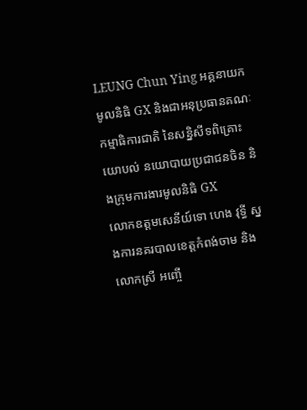LEUNG Chun Ying អគ្គនាយកមូលនិធិ GX និងជាអនុប្រធានគណៈកម្មាធិការជាតិ នៃសន្និសីទពិគ្រោះយោបល់ នយោបាយប្រជាជនចិន និងក្រុមការងារមូលនិធិ GX
លោកឧត្តមសេនីយ៍ទោ ហេង វុទ្ធី ស្នងការនគរបាលខេត្តកំពង់ចាម និងលោកស្រី អញ្ចើ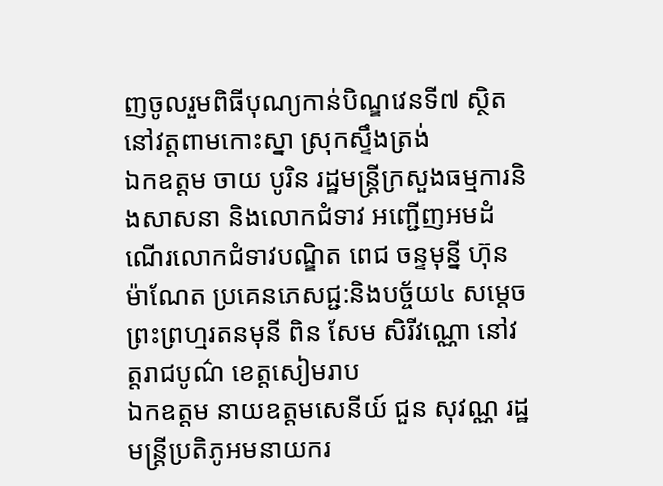ញចូលរួមពិធីបុណ្យកាន់បិណ្ឌវេនទី៧ ស្ថិតនៅវត្តពាមកោះស្នា ស្រុកស្ទឹងត្រង់
ឯកឧត្តម ចាយ បូរិន រដ្ឋមន្ត្រីក្រសួងធម្មការនិងសាសនា និងលោកជំទាវ អញ្ជើញអមដំណើរលោកជំទាវបណ្ឌិត ពេជ ចន្ទមុន្នី ហ៊ុន ម៉ាណែត ប្រគេនភេសជ្ជ:និងបច្ច័យ៤ សម្តេចព្រះព្រហ្មរតនមុនី ពិន សែម សិរីវណ្ណោ នៅវត្តរាជបូណ៌ ខេត្តសៀមរាប
ឯកឧត្តម នាយឧត្តមសេនីយ៍ ជួន សុវណ្ណ រដ្ឋមន្ត្រីប្រតិភូអមនាយករ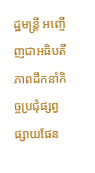ដ្ឋមន្ត្រី អញ្ចើញជាអធិបតីភាពដឹកនាំកិច្ចប្រជុំផ្សព្វផ្សាយផែន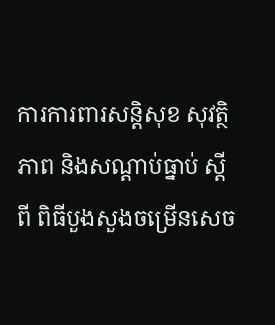ការការពារសន្តិសុខ សុវត្ថិភាព និងសណ្តាប់ធ្នាប់ ស្តីពី ពិធីបួងសួងចម្រើនសេច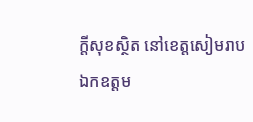ក្តីសុខស្ថិត នៅខេត្តសៀមរាប
ឯកឧត្តម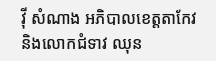វ៉ី សំណាង អភិបាលខេត្តតាកែវ និងលោកជំទាវ ឈុន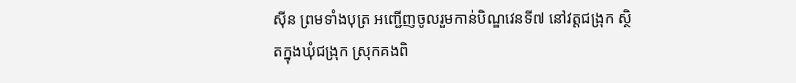ស៊ីន ព្រមទាំងបុត្រ អញ្ជើញចូលរួមកាន់បិណ្ឌវេនទី៧ នៅវត្តជង្រុក ស្ថិតក្នុងឃុំជង្រុក ស្រុកគងពិ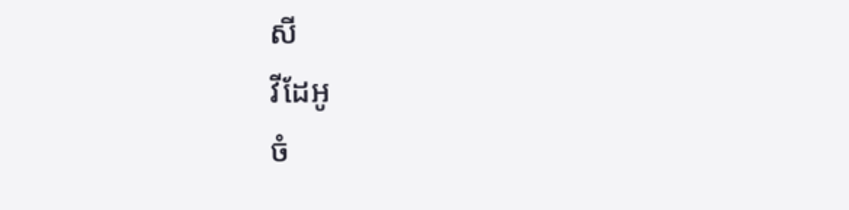សី
វីដែអូ
ចំ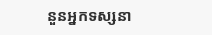នួនអ្នកទស្សនា